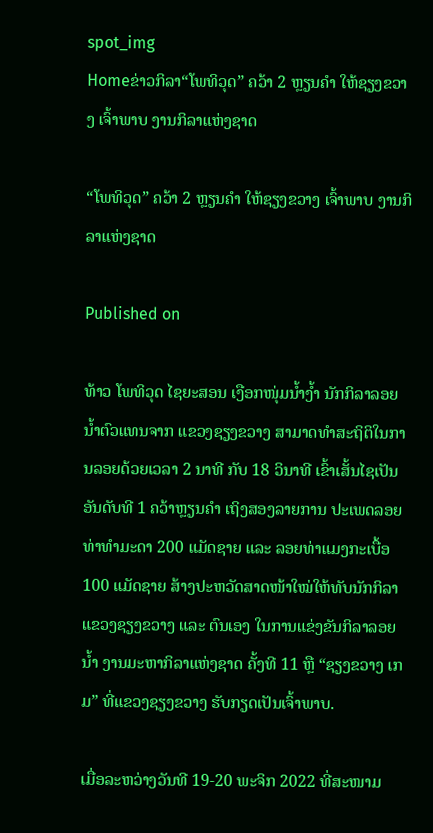spot_img
Homeຂ່າວກິລາ“ໂພທິວຸດ” ຄວ້າ 2 ຫຼຽນຄຳ ໃຫ້ຊຽງຂວາງ ເຈົ້າພາບ ງານກິລາແຫ່ງຊາດ

“ໂພທິວຸດ” ຄວ້າ 2 ຫຼຽນຄຳ ໃຫ້ຊຽງຂວາງ ເຈົ້າພາບ ງານກິລາແຫ່ງຊາດ

Published on

ທ້າວ ໂພທິວຸດ ໄຊຍະສອນ ເງືອກໜຸ່ມນໍ້າງໍ້າ ນັກກິລາລອຍນໍ້າຕົວແທນຈາກ ແຂວງຊຽງຂວາງ ສາມາດທຳສະຖິຕິໃນການລອຍດ້ວຍເວລາ 2 ນາທີ ກັບ 18 ວິນາທີ ເຂົ້າເສັ້ນໄຊເປັນອັນດັບທີ 1 ຄວ້າຫຼຽນຄຳ ເຖິງສອງລາຍການ ປະເພດລອຍທ່າທໍາມະດາ 200 ແມັດຊາຍ ແລະ ລອຍທ່າແມງກະເບື້ອ 100 ແມັດຊາຍ ສ້າງປະຫວັດສາດໜ້າໃໝ່ໃຫ້ທັບນັກກິລາແຂວງຊຽງຂວາງ ແລະ ຕົນເອງ ໃນການແຂ່ງຂັນກິລາລອຍນໍ້າ ງານມະຫາກິລາແຫ່ງຊາດ ຄັ້ງທີ 11 ຫຼື “ຊຽງຂວາງ ເກມ” ທີ່ແຂວງຊຽງຂວາງ ຮັບກຽດເປັນເຈົ້າພາບ.

ເມື່ອລະຫວ່າງວັນທີ 19-20 ພະຈິກ 2022 ທີ່ສະໜາມ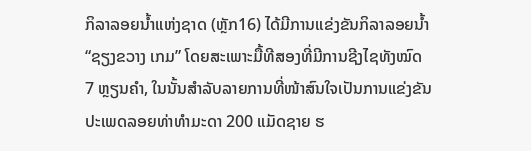ກິລາລອຍນໍ້າແຫ່ງຊາດ (ຫຼັກ16) ໄດ້ມີການແຂ່ງຂັນກິລາລອຍນໍ້າ “ຊຽງຂວາງ ເກມ” ໂດຍສະເພາະມື້ທີສອງທີ່ມີການຊີງໄຊທັງໝົດ 7 ຫຼຽນຄໍາ, ໃນນັ້ນສຳລັບລາຍການທີ່ໜ້າສົນໃຈເປັນການແຂ່ງຂັນປະເພດລອຍທ່າທໍາມະດາ 200 ແມັດຊາຍ ຮ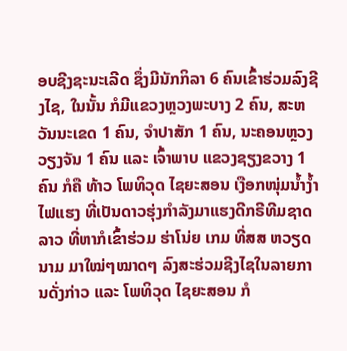ອບຊີງຊະນະເລີດ ຊຶ່ງມີນັກກິລາ 6 ຄົນເຂົ້າຮ່ວມລົງຊີງໄຊ, ໃນນັ້ນ ກໍມີແຂວງຫຼວງພະບາງ 2 ຄົນ, ສະຫວັນນະເຂດ 1 ຄົນ, ຈໍາປາສັກ 1 ຄົນ, ນະຄອນຫຼວງວຽງຈັນ 1 ຄົນ ແລະ ເຈົ້າພາບ ແຂວງຊຽງຂວາງ 1 ຄົນ ກໍຄື ທ້າວ ໂພທິວຸດ ໄຊຍະສອນ ເງືອກໜຸ່ມນໍ້າງໍ້າໄຟແຮງ ທີ່ເປັນດາວຮຸ່ງກຳລັງມາແຮງດີກຣີທີມຊາດລາວ ທີ່ຫາກໍເຂົ້າຮ່ວມ ຮ່າໂນ່ຍ ເກມ ທີ່ສສ ຫວຽດນາມ ມາໃໝ່ໆໝາດໆ ລົງສະຮ່ວມຊີງໄຊໃນລາຍການດັ່ງກ່າວ ແລະ ໂພທິວຸດ ໄຊຍະສອນ ກໍ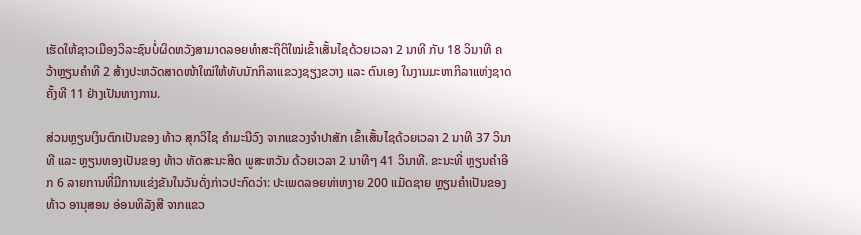ເຮັດໃຫ້ຊາວເມືອງວິລະຊົນບໍ່ຜິດຫວັງສາມາດລອຍທຳສະຖິຕິໃໝ່ເຂົ້າເສັ້ນໄຊດ້ວຍເວລາ 2 ນາທີ ກັບ 18 ວິນາທີ ຄວ້າຫຼຽນຄຳທີ 2 ສ້າງປະຫວັດສາດໜ້າໃໝ່ໃຫ້ທັບນັກກິລາແຂວງຊຽງຂວາງ ແລະ ຕົນເອງ ໃນງານມະຫາກິລາແຫ່ງຊາດ ຄັ້ງທີ 11 ຢ່າງເປັນທາງການ.

ສ່ວນຫຼຽນເງິນຕົກເປັນຂອງ ທ້າວ ສຸກວິໄຊ ຄໍາມະນີວົງ ຈາກແຂວງຈໍາປາສັກ ເຂົ້າເສັ້ນໄຊດ້ວຍເວລາ 2 ນາທີ 37 ວິນາທີ ແລະ ຫຼຽນທອງເປັນຂອງ ທ້າວ ທັດສະນະສິດ ພູສະຫວັນ ດ້ວຍເວລາ 2 ນາທີໆ 41 ວິນາທີ. ຂະນະທີ່ ຫຼຽນຄໍາອີກ 6 ລາຍການທີ່ມີການແຂ່ງຂັນໃນວັນດັ່ງກ່າວປະກົດວ່າ: ປະເພດລອຍທ່າຫງາຍ 200 ແມັດຊາຍ ຫຼຽນຄໍາເປັນຂອງ ທ້າວ ອານຸສອນ ອ່ອນທິລັງສີ ຈາກແຂວ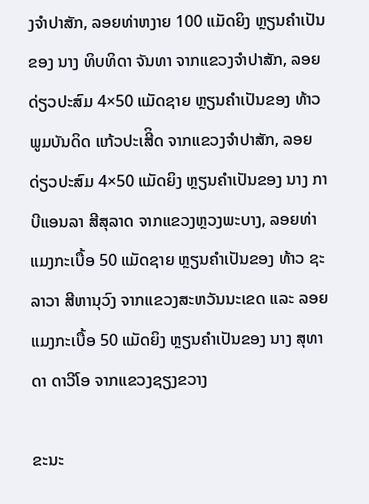ງຈໍາປາສັກ, ລອຍທ່າຫງາຍ 100 ແມັດຍິງ ຫຼຽນຄໍາເປັນຂອງ ນາງ ທິບທິດາ ຈັນທາ ຈາກແຂວງຈໍາປາສັກ, ລອຍດ່ຽວປະສົມ 4×50 ແມັດຊາຍ ຫຼຽນຄໍາເປັນຂອງ ທ້າວ ພູມບັນດິດ ແກ້ວປະເສີິດ ຈາກແຂວງຈໍາປາສັກ, ລອຍດ່ຽວປະສົມ 4×50 ແມັດຍິງ ຫຼຽນຄໍາເປັນຂອງ ນາງ ກາບີແອນລາ ສີສຸລາດ ຈາກແຂວງຫຼວງພະບາງ, ລອຍທ່າແມງກະເບື້ອ 50 ແມັດຊາຍ ຫຼຽນຄໍາເປັນຂອງ ທ້າວ ຊະລາວາ ສີຫານຸວົງ ຈາກແຂວງສະຫວັນນະເຂດ ແລະ ລອຍແມງກະເບື້ອ 50 ແມັດຍິງ ຫຼຽນຄໍາເປັນຂອງ ນາງ ສຸທາດາ ດາວີໂອ ຈາກແຂວງຊຽງຂວາງ

ຂະນະ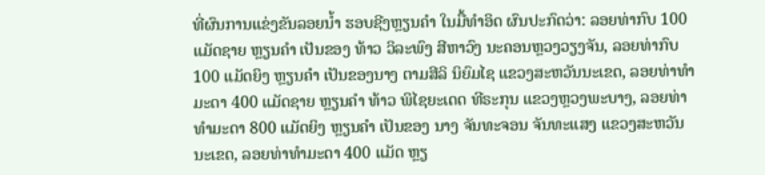ທີ່ຜົນການແຂ່ງຂັນລອຍນໍ້າ ຮອບຊີງຫຼຽນຄຳ ໃນມື້ທຳອິດ ຜົນປະກົດວ່າ: ລອຍທ່າກົບ 100 ແມັດຊາຍ ຫຼຽນຄຳ ເປັນຂອງ ທ້າວ ວິລະພົງ ສີຫາວົງ ນະຄອນຫຼວງວຽງຈັນ, ລອຍທ່າກົບ 100 ແມັດຍິງ ຫຼຽນຄຳ ເປັນຂອງນາງ ຕາມສີລິ ນິຍົມໄຊ ແຂວງສະຫວັນນະເຂດ, ລອຍທ່າທຳມະດາ 400 ແມັດຊາຍ ຫຼຽນຄຳ ທ້າວ ພິໄຊຍະເດດ ທີຣະກຸນ ແຂວງຫຼວງພະບາງ, ລອຍທ່າທຳມະດາ 800 ແມັດຍິງ ຫຼຽນຄຳ ເປັນຂອງ ນາງ ຈັນທະຈອນ ຈັນທະແສງ ແຂວງສະຫວັນນະເຂດ, ລອຍທ່າທຳມະດາ 400 ແມັດ ຫຼຽ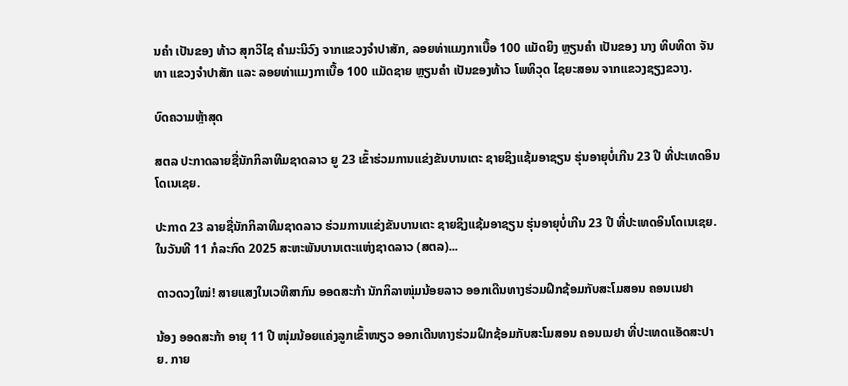ນຄຳ ເປັນຂອງ ທ້າວ ສຸກວິໄຊ ຄຳມະນິວົງ ຈາກແຂວງຈຳປາສັກ, ລອຍທ່າແມງກາເບື້ອ 100 ແມັດຍິງ ຫຼຽນຄຳ ເປັນຂອງ ນາງ ທິບທິດາ ຈັນທາ ແຂວງຈຳປາສັກ ແລະ ລອຍທ່າແມງກາເບື້ອ 100 ແມັດຊາຍ ຫຼຽນຄຳ ເປັນຂອງທ້າວ ໂພທິວຸດ ໄຊຍະສອນ ຈາກແຂວງຊຽງຂວາງ.

ບົດຄວາມຫຼ້າສຸດ

ສຕລ ປະກາດລາຍຊື່ນັກກິລາທີມຊາດລາວ ຍູ 23 ເຂົ້າຮ່ວມການແຂ່ງຂັນບານເຕະ ຊາຍຊິງແຊ້ມອາຊຽນ ຮຸ່ນອາຍຸບໍ່ເກີນ 23 ປີ ທີ່ປະເທດອິນໂດເນເຊຍ.

ປະກາດ 23 ລາຍຊື່ນັກກິລາທີມຊາດລາວ ຮ່ວມການແຂ່ງຂັນບານເຕະ ຊາຍຊິງແຊ້ມອາຊຽນ ຮຸ່ນອາຍຸບໍ່ເກີນ 23 ປີ ທີ່ປະເທດອິນໂດເນເຊຍ. ໃນວັນທີ 11 ກໍລະກົດ 2025 ສະຫະພັນບານເຕະແຫ່ງຊາດລາວ (ສຕລ)...

ດາວດວງໃໝ່! ສາຍແສງໃນເວທີສາກົນ ອອດສະກ້າ ນັກກິລາໜຸ່ມນ້ອຍລາວ ອອກເດີນທາງຮ່ວມຝຶກຊ້ອມກັບສະໂມສອນ ຄອນເນຢາ

ນ້ອງ ອອດສະກ້າ ອາຍຸ 11 ປີ ໜຸ່ມນ້ອຍແຄ່ງລູກເຂົ້າໜຽວ ອອກເດີນທາງຮ່ວມຝຶກຊ້ອມກັບສະໂມສອນ ຄອນເນຢາ ທີ່ປະເທດແອັດສະປາຍ. ກາຍ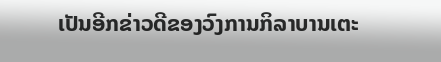ເປັນອີກຂ່າວດີຂອງວົງການກິລາບານເຕະ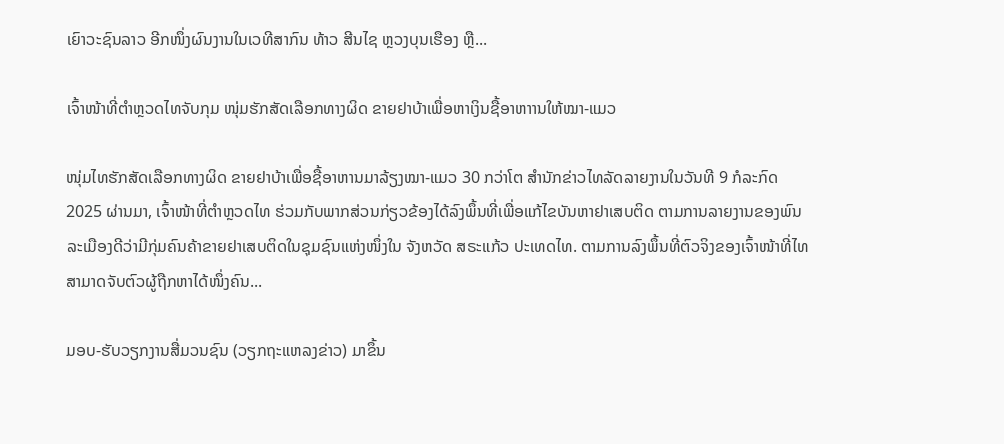ເຍົາວະຊົນລາວ ອີກໜຶ່ງຜົນງານໃນເວທີສາກົນ ທ້າວ ສີນໄຊ ຫຼວງບຸນເຮືອງ ຫຼື...

ເຈົ້າໜ້າທີ່ຕຳຫຼວດໄທຈັບກຸມ ໜຸ່ມຮັກສັດເລືອກທາງຜິດ ຂາຍຢາບ້າເພື່ອຫາເງິນຊື້ອາຫາານໃຫ້ໝາ-ແມວ

ໜຸ່ມໄທຮັກສັດເລືອກທາງຜິດ ຂາຍຢາບ້າເພື່ອຊື້ອາຫານມາລ້ຽງໝາ-ແມວ 30 ກວ່າໂຕ ສຳນັກຂ່າວໄທລັດລາຍງານໃນວັນທີ 9 ກໍລະກົດ 2025 ຜ່ານມາ, ເຈົ້າໜ້າທີ່ຕຳຫຼວດໄທ ຮ່ວມກັບພາກສ່ວນກ່ຽວຂ້ອງໄດ້ລົງພຶ້ນທີ່ເພື່ອແກ້ໄຂບັນຫາຢາເສບຕິດ ຕາມການລາຍງານຂອງພົນລະເມືອງດີວ່າມີກຸ່ມຄົນຄ້າຂາຍຢາເສບຕິດໃນຊຸມຊົນແຫ່ງໜຶ່ງໃນ ຈັງຫວັດ ສຣະແກ້ວ ປະເທດໄທ. ຕາມການລົງພຶ້ນທີ່ຕົວຈິງຂອງເຈົ້າໜ້າທີ່ໄທສາມາດຈັບຕົວຜູ້ຖືກຫາໄດ້ໜຶ່ງຄົນ...

ມອບ-ຮັບວຽກງານສື່ມວນຊົນ (ວຽກຖະແຫລງຂ່າວ) ມາຂຶ້ນ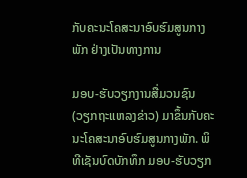ກັບຄະນະໂຄສະນາອົບຮົມສູນກາງພັກ ຢ່າງເປັນທາງການ

ມອບ-ຮັບວຽກງານສື່ມວນຊົນ (ວຽກຖະແຫລງຂ່າວ) ມາຂຶ້ນກັບຄະນະໂຄສະນາອົບຮົມສູນກາງພັກ. ພິທີເຊັນບົດບັກທຶກ ມອບ-ຮັບວຽກ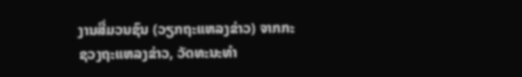ງານສື່ມວນຊົນ (ວຽກຖະແຫລງຂ່າວ) ຈາກກະຊວງຖະແຫລງຂ່າວ, ວັດທະນະທຳ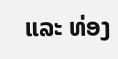ແລະ ທ່ອງ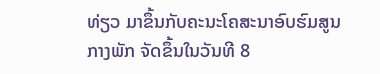ທ່ຽວ ມາຂຶ້ນກັບຄະນະໂຄສະນາອົບຮົມສູນກາງພັກ ຈັດຂຶ້ນໃນວັນທີ 8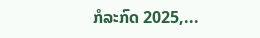ກໍລະກົດ 2025,...